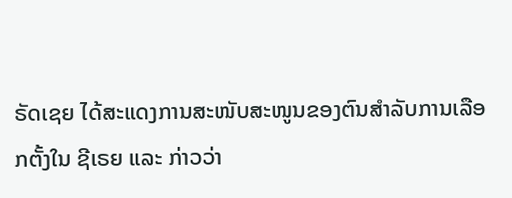ຣັດເຊຍ ໄດ້ສະແດງການສະໜັບສະໜູນຂອງຕົນສຳລັບການເລືອກຕັ້ງໃນ ຊີເຣຍ ແລະ ກ່າວວ່າ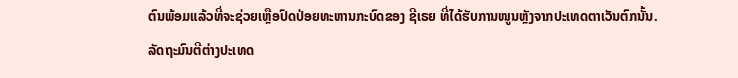ຕົນພ້ອມແລ້ວທີ່ຈະຊ່ວຍເຫຼືອປົດປ່ອຍທະຫານກະບົດຂອງ ຊີເຣຍ ທີ່ໄດ້ຮັບການໜູນຫຼັງຈາກປະເທດຕາເວັນຕົກນັ້ນ.
ລັດຖະມົນຕີຕ່າງປະເທດ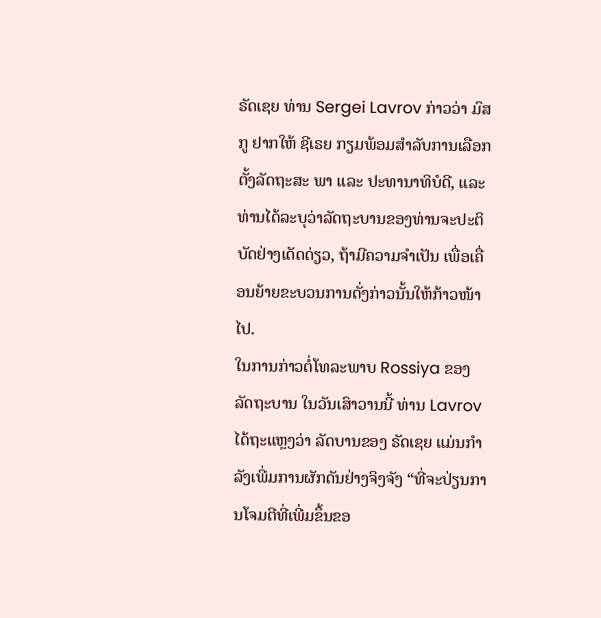ຣັດເຊຍ ທ່ານ Sergei Lavrov ກ່າວວ່າ ມົສກູ ຢາກໃຫ້ ຊີເຣຍ ກຽມພ້ອມສຳລັບການເລືອກຕັ້ງລັດຖະສະ ພາ ແລະ ປະທານາທິບໍດີ, ແລະ ທ່ານໄດ້ລະບຸວ່າລັດຖະບານຂອງທ່ານຈະປະຕິບັດຢ່າງເດັດດ່ຽວ, ຖ້າມີຄວາມຈຳເປັນ ເພື່ອເຄື່ອນຍ້າຍຂະບວນການດັ່ງກ່າວນັ້ນໃຫ້ກ້າວໜ້າໄປ.
ໃນການກ່າວຕໍ່ໂທລະພາບ Rossiya ຂອງລັດຖະບານ ໃນວັນເສົາວານນີ້ ທ່ານ Lavrov ໄດ້ຖະແຫຼງວ່າ ລັດບານຂອງ ຣັດເຊຍ ແມ່ນກຳລັງເພີ່ມການຜັກດັນຢ່າງຈິງຈັງ “ທີ່ຈະປ່ຽນການໂຈມຕີທີ່ເພີ່ມຂຶ້ນຂອ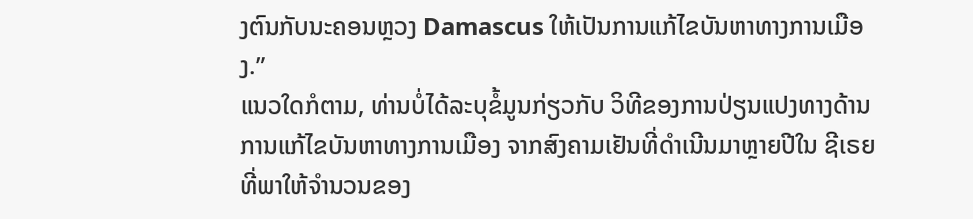ງຕົນກັບນະຄອນຫຼວງ Damascus ໃຫ້ເປັນການແກ້ໄຂບັນຫາທາງການເມືອງ.”
ແນວໃດກໍຕາມ, ທ່ານບໍ່ໄດ້ລະບຸຂໍ້ມູນກ່ຽວກັບ ວິທີຂອງການປ່ຽນແປງທາງດ້ານການແກ້ໄຂບັນຫາທາງການເມືອງ ຈາກສົງຄາມເຢັນທີ່ດຳເນີນມາຫຼາຍປີໃນ ຊີເຣຍ ທີ່ພາໃຫ້ຈຳນວນຂອງ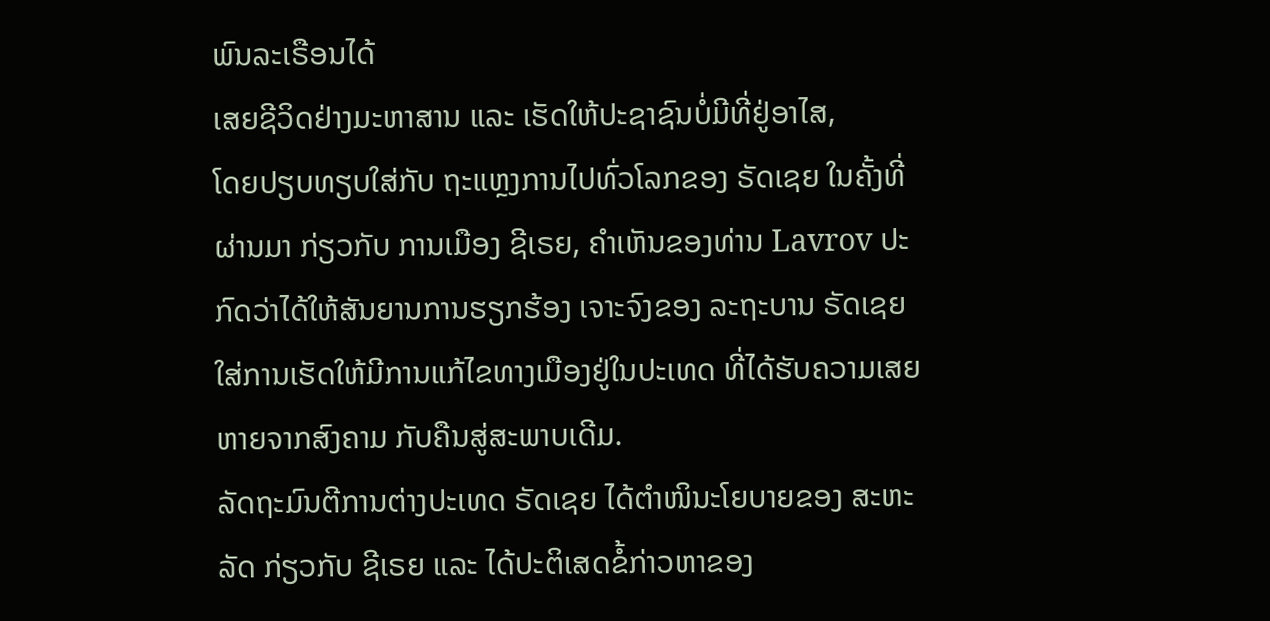ພົນລະເຣືອນໄດ້
ເສຍຊີວິດຢ່າງມະຫາສານ ແລະ ເຮັດໃຫ້ປະຊາຊົນບໍ່ມີທີ່ຢູ່ອາໄສ,
ໂດຍປຽບທຽບໃສ່ກັບ ຖະແຫຼງການໄປທົ່ວໂລກຂອງ ຣັດເຊຍ ໃນຄັ້ງທີ່ຜ່ານມາ ກ່ຽວກັບ ການເມືອງ ຊີເຣຍ, ຄຳເຫັນຂອງທ່ານ Lavrov ປະກົດວ່າໄດ້ໃຫ້ສັນຍານການຮຽກຮ້ອງ ເຈາະຈົງຂອງ ລະຖະບານ ຣັດເຊຍ ໃສ່ການເຮັດໃຫ້ມີການແກ້ໄຂທາງເມືອງຢູ່ໃນປະເທດ ທີ່ໄດ້ຮັບຄວາມເສຍຫາຍຈາກສົງຄາມ ກັບຄືນສູ່ສະພາບເດີມ.
ລັດຖະມົນຕີການຕ່າງປະເທດ ຣັດເຊຍ ໄດ້ຕຳໜິນະໂຍບາຍຂອງ ສະຫະລັດ ກ່ຽວກັບ ຊີເຣຍ ແລະ ໄດ້ປະຕິເສດຂໍ້ກ່າວຫາຂອງ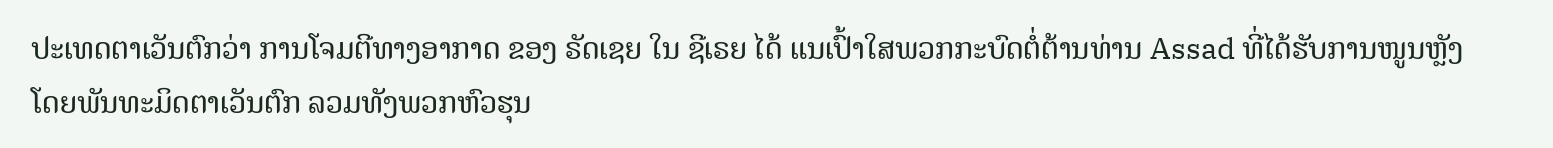ປະເທດຕາເວັນຕົກວ່າ ການໂຈມຕີທາງອາກາດ ຂອງ ຣັດເຊຍ ໃນ ຊີເຣຍ ໄດ້ ແນເປົ້າໃສພວກກະບົດຕໍ່ຕ້ານທ່ານ Assad ທີ່ໄດ້ຮັບການໜູນຫຼັງໂດຍພັນທະມິດຕາເວັນຕົກ ລວມທັງພວກຫົວຮຸນ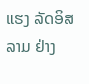ແຮງ ລັດອິສລາມ ຢ່າງ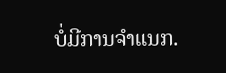ບໍ່ມີການຈຳແນກ.